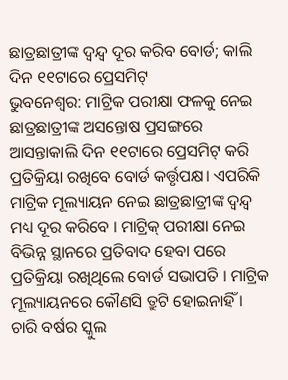ଛାତ୍ରଛାତ୍ରୀଙ୍କ ଦ୍ୱନ୍ଦ୍ୱ ଦୂର କରିବ ବୋର୍ଡ; କାଲି ଦିନ ୧୧ଟାରେ ପ୍ରେସମିଟ୍
ଭୁବନେଶ୍ୱର: ମାଟ୍ରିକ ପରୀକ୍ଷା ଫଳକୁ ନେଇ ଛାତ୍ରଛାତ୍ରୀଙ୍କ ଅସନ୍ତୋଷ ପ୍ରସଙ୍ଗରେ ଆସନ୍ତାକାଲି ଦିନ ୧୧ଟାରେ ପ୍ରେସମିଟ୍ କରି ପ୍ରତିକ୍ରିୟା ରଖିବେ ବୋର୍ଡ କର୍ତ୍ତୃପକ୍ଷ। ଏପରିକି ମାଟ୍ରିକ ମୂଲ୍ୟାୟନ ନେଇ ଛାତ୍ରଛାତ୍ରୀଙ୍କ ଦ୍ୱନ୍ଦ୍ୱ ମଧ୍ୟ ଦୂର କରିବେ । ମାଟ୍ରିକ୍ ପରୀକ୍ଷା ନେଇ ବିଭିନ୍ନ ସ୍ଥାନରେ ପ୍ରତିବାଦ ହେବା ପରେ ପ୍ରତିକ୍ରିୟା ରଖିଥିଲେ ବୋର୍ଡ ସଭାପତି । ମାଟ୍ରିକ ମୂଲ୍ୟାୟନରେ କୌଣସି ତ୍ରୁଟି ହୋଇନାହିଁ । ଚାରି ବର୍ଷର ସ୍କୁଲ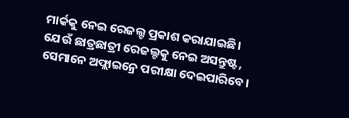ମାର୍କକୁ ନେଇ ରେଜଲ୍ଟ ପ୍ରକାଶ କରାଯାଇଛି।
ଯେଉଁ ଛାତ୍ରଛାତ୍ରୀ ରେଜଲ୍ଟକୁ ନେଇ ଅସନ୍ତୁଷ୍ଟ, ସେମାନେ ଅଫ୍ଲାଇନ୍ରେ ପରୀକ୍ଷା ଦେଇପାରିବେ।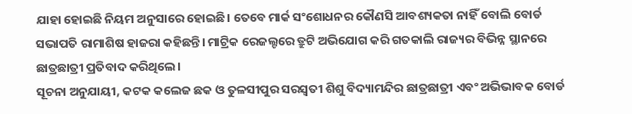ଯାହା ହୋଇଛି ନିୟମ ଅନୁସାରେ ହୋଇଛି। ତେବେ ମାର୍କ ସଂଶୋଧନର କୌଣସି ଆବଶ୍ୟକତା ନାହିଁ ବୋଲି ବୋର୍ଡ ସଭାପତି ରାମାଶିଷ ହାଜରା କହିଛନ୍ତି। ମାଟ୍ରିକ ରେଜଲ୍ଟରେ ତ୍ରୁଟି ଅଭିଯୋଗ କରି ଗତକାଲି ରାଜ୍ୟର ବିଭିନ୍ନ ସ୍ଥାନରେ ଛାତ୍ରଛାତ୍ରୀ ପ୍ରତିବାଦ କରିଥିଲେ।
ସୂଚନା ଅନୁଯାୟୀ, କଟକ କଲେଜ ଛକ ଓ ତୁଳସୀପୁର ସରସ୍ବତୀ ଶିଶୁ ବିଦ୍ୟାମନ୍ଦିର ଛାତ୍ରଛାତ୍ରୀ ଏବଂ ଅଭିଭାବକ ବୋର୍ଡ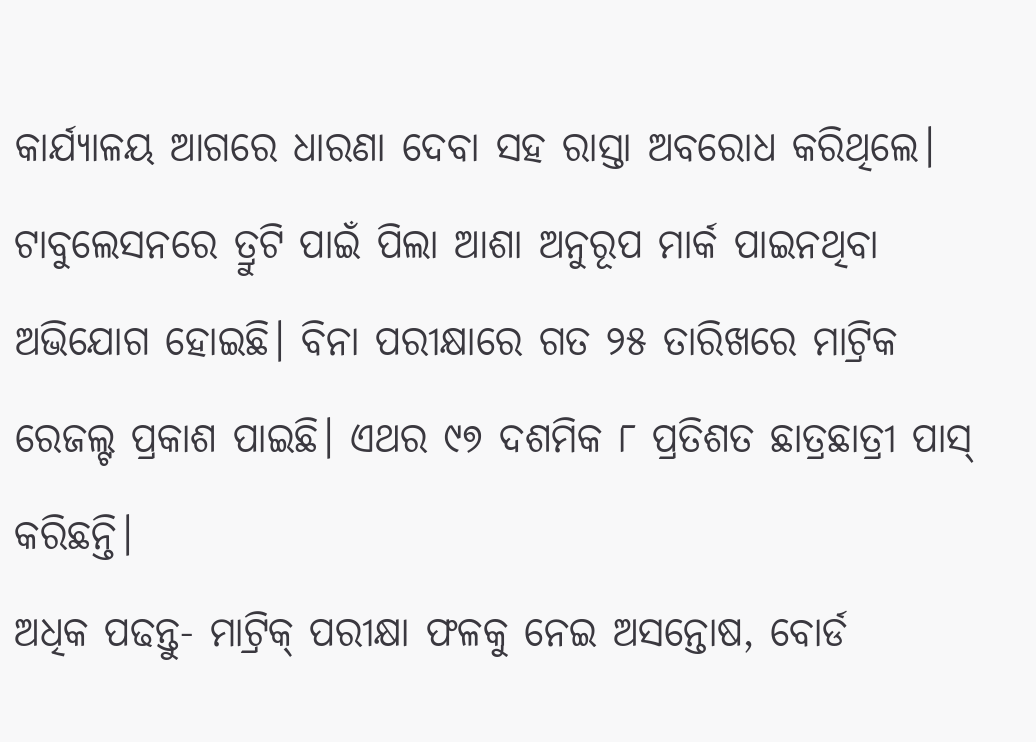କାର୍ଯ୍ୟାଳୟ ଆଗରେ ଧାରଣା ଦେବା ସହ ରାସ୍ତା ଅବରୋଧ କରିଥିଲେ। ଟାବୁଲେସନରେ ତ୍ରୁଟି ପାଇଁ ପିଲା ଆଶା ଅନୁରୂପ ମାର୍କ ପାଇନଥିବା ଅଭିଯୋଗ ହୋଇଛି। ବିନା ପରୀକ୍ଷାରେ ଗତ ୨୫ ତାରିଖରେ ମାଟ୍ରିକ ରେଜଲ୍ଟ ପ୍ରକାଶ ପାଇଛି। ଏଥର ୯୭ ଦଶମିକ ୮ ପ୍ରତିଶତ ଛାତ୍ରଛାତ୍ରୀ ପାସ୍ କରିଛନ୍ତି।
ଅଧିକ ପଢନ୍ତୁ- ମାଟ୍ରିକ୍ ପରୀକ୍ଷା ଫଳକୁ ନେଇ ଅସନ୍ତୋଷ, ବୋର୍ଡ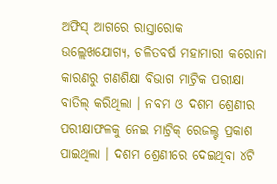ଅଫିସ୍ ଆଗରେ ରାସ୍ତାରୋକ
ଉଲ୍ଲେଖଯୋଗ୍ୟ, ଚଳିତବର୍ଷ ମହାମାରୀ କରୋନା କାରଣରୁ ଗଣଶିକ୍ଷା ବିଭାଗ ମାଟ୍ରିକ ପରୀକ୍ଷା ବାତିଲ୍ କରିଥିଲା । ନବମ ଓ ଦଶମ ଶ୍ରେଣୀର ପରୀକ୍ଷାଫଳକୁ ନେଇ ମାଟ୍ରିକ୍ ରେଜଲ୍ଟ ପ୍ରକାଶ ପାଇଥିଲା । ଦଶମ ଶ୍ରେଣୀରେ ଦେଇଥିବା ୪ଟି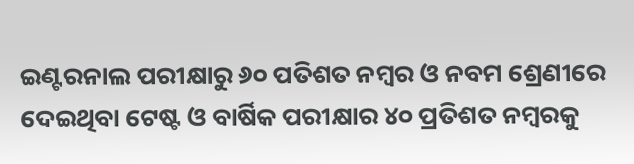ଇଣ୍ଟରନାଲ ପରୀକ୍ଷାରୁ ୬୦ ପତିଶତ ନମ୍ବର ଓ ନବମ ଶ୍ରେଣୀରେ ଦେଇଥିବା ଟେଷ୍ଟ ଓ ବାର୍ଷିକ ପରୀକ୍ଷାର ୪୦ ପ୍ରତିଶତ ନମ୍ବରକୁ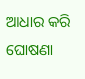ଆଧାର କରି ଘୋଷଣା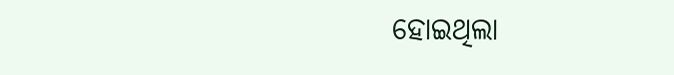ହୋଇଥିଲା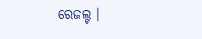ରେଜଲ୍ଟ ।